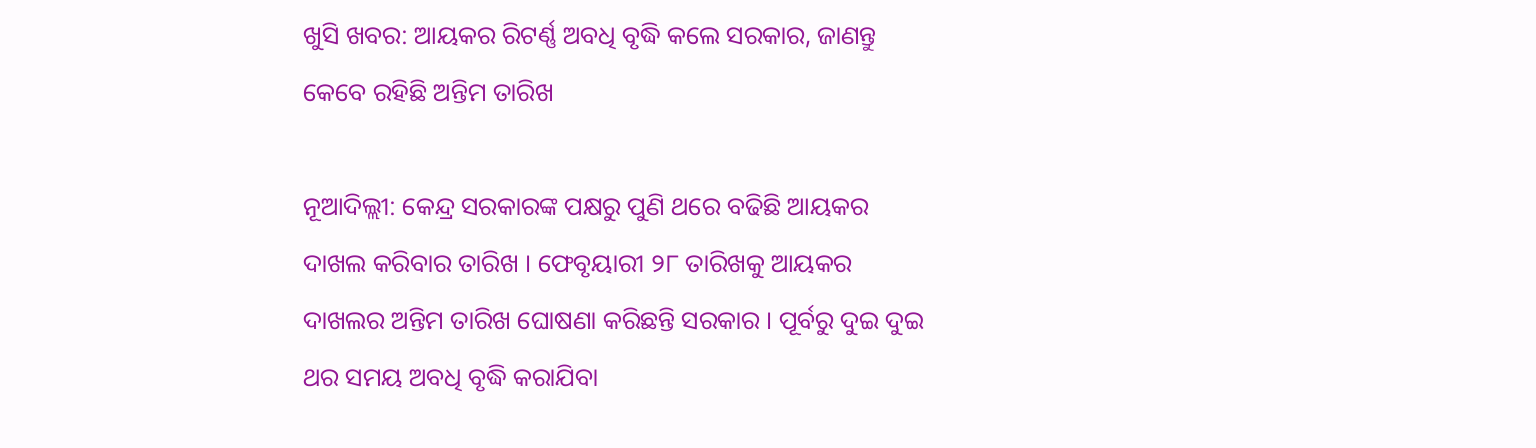ଖୁସି ଖବର: ଆୟକର ରିଟର୍ଣ୍ଣ ଅବଧି ବୃଦ୍ଧି କଲେ ସରକାର, ଜାଣନ୍ତୁ କେବେ ରହିଛି ଅନ୍ତିମ ତାରିଖ

ନୂଆଦିଲ୍ଲୀ: କେନ୍ଦ୍ର ସରକାରଙ୍କ ପକ୍ଷରୁ ପୁଣି ଥରେ ବଢିଛି ଆୟକର ଦାଖଲ କରିବାର ତାରିଖ । ଫେବୃୟାରୀ ୨୮ ତାରିଖକୁ ଆୟକର ଦାଖଲର ଅନ୍ତିମ ତାରିଖ ଘୋଷଣା କରିଛନ୍ତି ସରକାର । ପୂର୍ବରୁ ଦୁଇ ଦୁଇ ଥର ସମୟ ଅବଧି ବୃଦ୍ଧି କରାଯିବା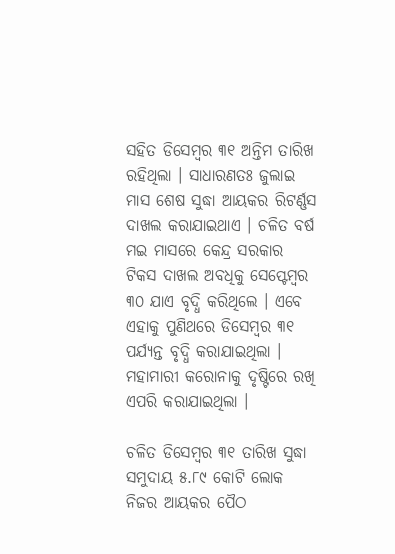ସହିତ ଡିସେମ୍ବର ୩୧ ଅନ୍ତିମ ତାରିଖ ରହିଥିଲା । ସାଧାରଣତଃ ଜୁଲାଇ ମାସ ଶେଷ ସୁଦ୍ଧା ଆୟକର ରିଟର୍ଣ୍ଣସ ଦାଖଲ କରାଯାଇଥାଏ । ଚଳିତ ବର୍ଷ ମଇ ମାସରେ କେନ୍ଦ୍ର ସରକାର ଟିକସ ଦାଖଲ ଅବଧିକୁ ସେପ୍ଟେମ୍ବର ୩୦ ଯାଏ ବୃଦ୍ଧି କରିଥିଲେ । ଏବେ ଏହାକୁ ପୁଣିଥରେ ଡିସେମ୍ବର ୩୧ ପର୍ଯ୍ୟନ୍ତ ବୃଦ୍ଧି କରାଯାଇଥିଲା । ମହାମାରୀ କରୋନାକୁ ଦୃଷ୍ଟିରେ ରଖି ଏପରି କରାଯାଇଥିଲା ।

ଚଳିତ ଡିସେମ୍ବର ୩୧ ତାରିଖ ସୁଦ୍ଧା ସମୁଦାୟ ୫.୮୯ କୋଟି ଲୋକ ନିଜର ଆୟକର ପୈଠ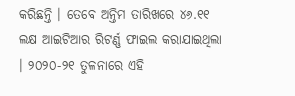କରିଛନ୍ତି । ତେବେ ଅନ୍ତିମ ତାରିଖରେ ୪୬.୧୧ ଲକ୍ଷ ଆଇଟିଆର ରିଟର୍ଣ୍ଣ ଫାଇଲ କରାଯାଇଥିଲା । ୨୦୨୦-୨୧ ତୁଳନାରେ ଏହି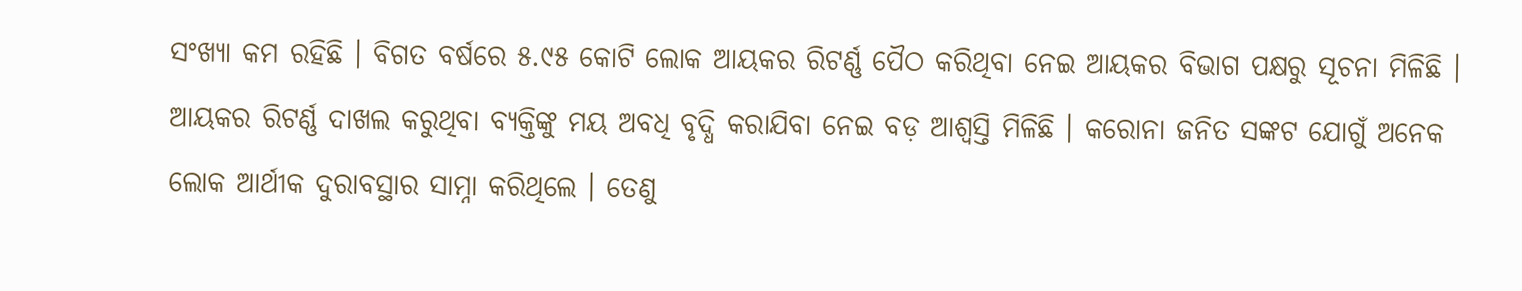ସଂଖ୍ୟା କମ ରହିଛି । ବିଗତ ବର୍ଷରେ ୫.୯୫ କୋଟି ଲୋକ ଆୟକର ରିଟର୍ଣ୍ଣ ପୈଠ କରିଥିବା ନେଇ ଆୟକର ବିଭାଗ ପକ୍ଷରୁ ସୂଚନା ମିଳିଛି । ଆୟକର ରିଟର୍ଣ୍ଣ ଦାଖଲ କରୁଥିବା ବ୍ୟକ୍ତିଙ୍କୁ ମୟ ଅବଧି ବୃଦ୍ଧି କରାଯିବା ନେଇ ବଡ଼ ଆଶ୍ୱସ୍ତି ମିଳିଛି । କରୋନା ଜନିତ ସଙ୍କଟ ଯୋଗୁଁ ଅନେକ ଲୋକ ଆର୍ଥୀକ ଦୁରାବସ୍ଥାର ସାମ୍ନା କରିଥିଲେ । ତେଣୁ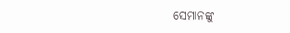ସେମାନଙ୍କୁ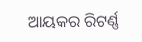ଆୟକର ରିଟର୍ଣ୍ଣ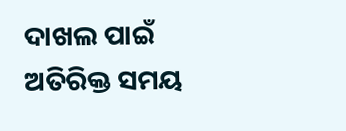ଦାଖଲ ପାଇଁ ଅତିରିକ୍ତ ସମୟ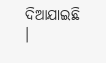ଦିଆଯାଇଛି ।